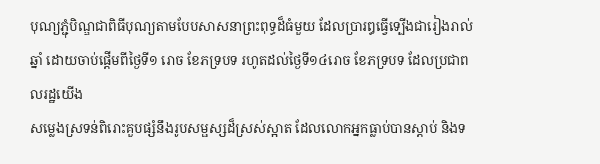បុណ្យភ្ជុំបិណ្ឌជាពិធីបុណ្យតាមបែបសាសនាព្រះពុទ្ធដ៏ធំមួយ ដែលប្រារឰធ្វើទ្បើងជារៀងរាល់ឆ្នាំ ដោយចាប់ផ្ដើមពីថ្ងៃទី១ រោច ខែភទ្របទ រហូតដល់ថ្ងៃទី១៤រោច ខែភទ្របទ ដែលប្រជាពលរដ្ឋយើង
សម្លេងស្រទន់ពិរោះគួបផ្សំនឹងរូបសម្ផស្សដ៏ស្រស់ស្អាត ដែលលោកអ្នកធ្លាប់បានស្ដាប់ និងទ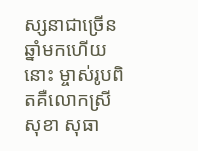ស្សនាជាច្រើនឆ្នាំមកហើយនោះ ម្ចាស់រូបពិតគឺលោកស្រី សុខា សុធា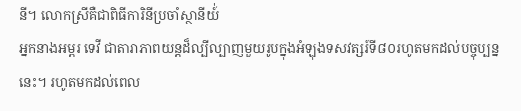នី។ លោកស្រីគឺជាពិធីការិនីប្រចាំស្ថានីយ៍់
អ្នកនាងអម្ពរ ទេវី ជាតារាភាពយន្ដដ៏ល្បីល្បាញមួយរូបក្នុងអំឡុងទសវត្សរ៍ទី៨០រហូតមកដល់បច្ចុប្បន្ននេះ។ រហូតមកដល់ពេល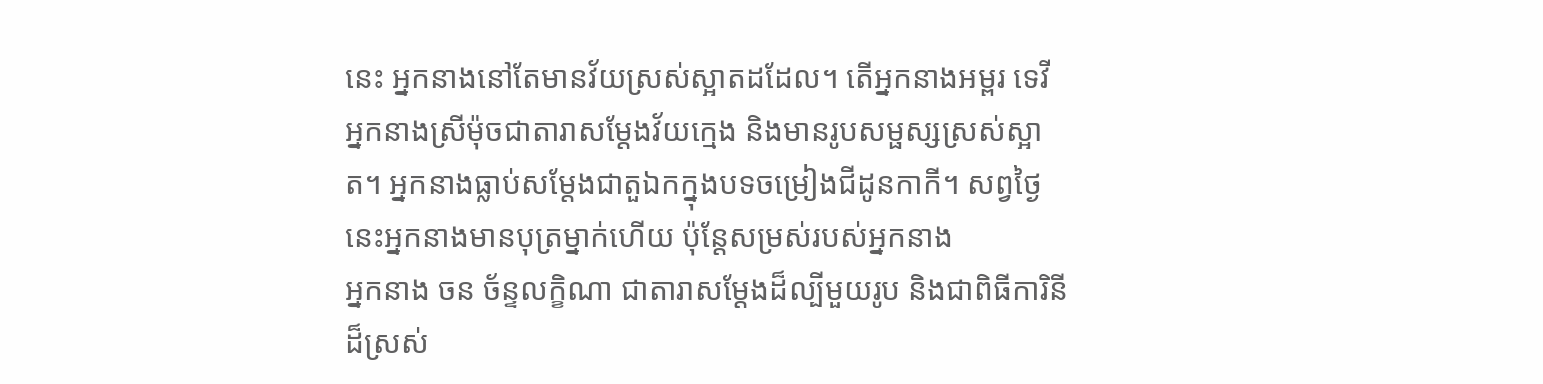នេះ អ្នកនាងនៅតែមានវ័យស្រស់ស្អាតដដែល។ តើអ្នកនាងអម្ពរ ទេវី
អ្នកនាងស្រីម៉ុចជាតារាសម្ដែងវ័យក្មេង និងមានរូបសម្ផស្សស្រស់ស្អាត។ អ្នកនាងធ្លាប់សម្ដែងជាតួឯកក្នុងបទចម្រៀងជីដូនកាកី។ សព្វថ្ងៃនេះអ្នកនាងមានបុត្រម្នាក់ហើយ ប៉ុន្ដែសម្រស់របស់អ្នកនាង
អ្នកនាង ចន ច័ន្ទលក្ខិណា ជាតារាសម្ដែងដ៏ល្បីមួយរូប និងជាពិធីការិនីដ៏ស្រស់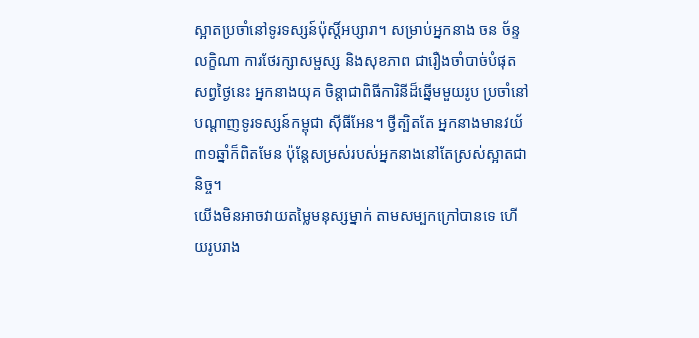ស្អាតប្រចាំនៅទូរទស្សន៍ប៉ុស្ដិ៍អប្សារា។ សម្រាប់អ្នកនាង ចន ច័ន្ទលក្ខិណា ការថែរក្សាសម្ផស្ស និងសុខភាព ជារឿងចាំបាច់បំផុត
សព្វថ្ងៃនេះ អ្នកនាងយុគ ចិន្ដាជាពិធីការិនីដ៏ឆ្នើមមួយរូប ប្រចាំនៅបណ្ដាញទូរទស្សន៍កម្ពុជា សុីធីអែន។ ថ្វីត្បិតតែ អ្នកនាងមានវយ័៣១ឆ្នាំក៏ពិតមែន ប៉ុន្ដែសម្រស់របស់អ្នកនាងនៅតែស្រស់ស្អាតជានិច្ច។
យើងមិនអាចវាយតម្លៃមនុស្សម្នាក់ តាមសម្បកក្រៅបានទេ ហើយរូបរាង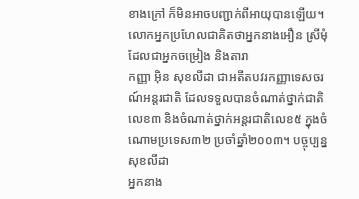ខាងក្រៅ ក៏មិនអាចបញ្ជាក់ពីអាយុបានឡើយ។ លោកអ្នកប្រហែលជាគិតថាអ្នកនាងអឿន ស្រីមុំ ដែលជាអ្នកចម្រៀង និងតារា
កញ្ញា អ៊ិន សុខលីដា ជាអតីតបវរកញ្ញាទេសចរណ៍អន្ដរជាតិ ដែលទទួលបានចំណាត់ថ្នាក់ជាតិលេខ៣ និងចំណាត់ថ្នាក់អន្ដរជាតិលេខ៥ ក្នុងចំណោមប្រទេស៣២ ប្រចាំឆ្នាំ២០០៣។ បច្ចុប្បន្ន សុខលីដា
អ្នកនាង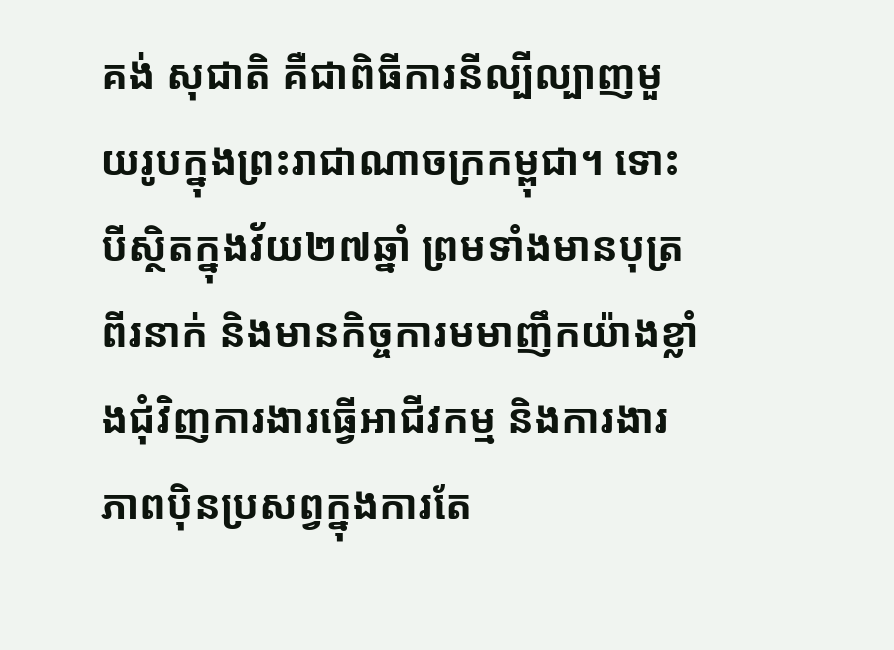គង់ សុជាតិ គឺជាពិធីការនីល្បីល្បាញមួយរូបក្នុងព្រះរាជាណាចក្រកម្ពុជា។ ទោះបីស្ថិតក្នុងវ័យ២៧ឆ្នាំ ព្រមទាំងមានបុត្រពីរនាក់ និងមានកិច្ចការមមាញឹកយ៉ាងខ្លាំងជុំវិញការងារធ្វើអាជីវកម្ម និងការងារ
ភាពប៉ិនប្រសព្វក្នុងការតែ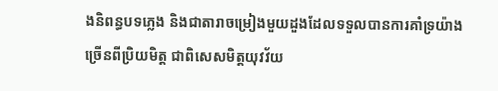ងនិពន្ធបទភ្លេង និងជាតារាចម្រៀងមួយដួងដែលទទួលបានការគាំទ្រយ៉ាងច្រើនពីប្រិយមិត្ដ ជាពិសេសមិត្ដយុវវ័យ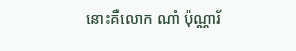នោះគឺលោក ណាំ ប៉ុណ្ណារ័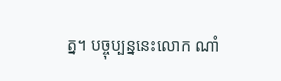ត្ន។ បច្ចុប្បន្ននេះលោក ណាំ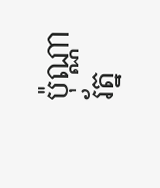ប៉ុណ្ណារ័ត្ន